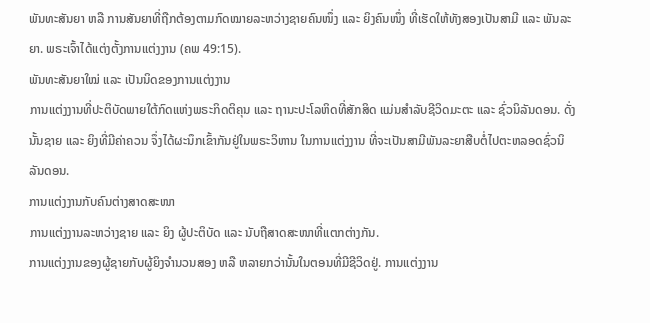ພັນທະສັນຍາ ຫລື ການສັນຍາທີ່ຖືກຕ້ອງຕາມກົດໝາຍລະຫວ່າງຊາຍຄົນໜຶ່ງ ແລະ ຍິງຄົນໜຶ່ງ ທີ່ເຮັດໃຫ້ທັງສອງເປັນສາມີ ແລະ ພັນລະຍາ. ພຣະເຈົ້າໄດ້ແຕ່ງຕັ້ງການແຕ່ງງານ (ຄພ 49:15).
ພັນທະສັນຍາໃໝ່ ແລະ ເປັນນິດຂອງການແຕ່ງງານ
ການແຕ່ງງານທີ່ປະຕິບັດພາຍໃຕ້ກົດແຫ່ງພຣະກິດຕິຄຸນ ແລະ ຖານະປະໂລຫິດທີ່ສັກສິດ ແມ່ນສຳລັບຊີວິດມະຕະ ແລະ ຊົ່ວນິລັນດອນ. ດັ່ງນັ້ນຊາຍ ແລະ ຍິງທີ່ມີຄ່າຄວນ ຈຶ່ງໄດ້ຜະນຶກເຂົ້າກັນຢູ່ໃນພຣະວິຫານ ໃນການແຕ່ງງານ ທີ່ຈະເປັນສາມີພັນລະຍາສືບຕໍ່ໄປຕະຫລອດຊົ່ວນິລັນດອນ.
ການແຕ່ງງານກັບຄົນຕ່າງສາດສະໜາ
ການແຕ່ງງານລະຫວ່າງຊາຍ ແລະ ຍິງ ຜູ້ປະຕິບັດ ແລະ ນັບຖືສາດສະໜາທີ່ແຕກຕ່າງກັນ.
ການແຕ່ງງານຂອງຜູ້ຊາຍກັບຜູ້ຍິງຈຳນວນສອງ ຫລື ຫລາຍກວ່ານັ້ນໃນຕອນທີ່ມີຊີວິດຢູ່. ການແຕ່ງງານ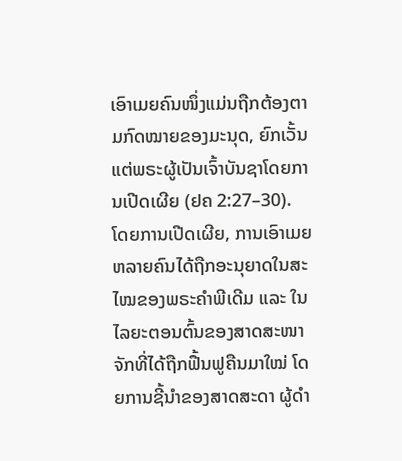ເອົາເມຍຄົນໜຶ່ງແມ່ນຖືກຕ້ອງຕາມກົດໝາຍຂອງມະນຸດ, ຍົກເວັ້ນແຕ່ພຣະຜູ້ເປັນເຈົ້າບັນຊາໂດຍການເປີດເຜີຍ (ຢຄ 2:27–30). ໂດຍການເປີດເຜີຍ, ການເອົາເມຍຫລາຍຄົນໄດ້ຖືກອະນຸຍາດໃນສະໄໝຂອງພຣະຄຳພີເດີມ ແລະ ໃນໄລຍະຕອນຕົ້ນຂອງສາດສະໜາຈັກທີ່ໄດ້ຖືກຟື້ນຟູຄືນມາໃໝ່ ໂດຍການຊີ້ນຳຂອງສາດສະດາ ຜູ້ດຳ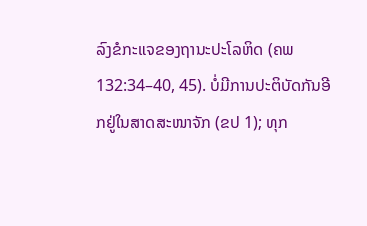ລົງຂໍກະແຈຂອງຖານະປະໂລຫິດ (ຄພ 132:34–40, 45). ບໍ່ມີການປະຕິບັດກັນອີກຢູ່ໃນສາດສະໜາຈັກ (ຂປ 1); ທຸກ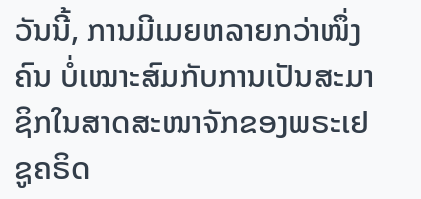ວັນນີ້, ການມີເມຍຫລາຍກວ່າໜຶ່ງຄົນ ບໍ່ເໝາະສົມກັບການເປັນສະມາຊິກໃນສາດສະໜາຈັກຂອງພຣະເຢຊູຄຣິດ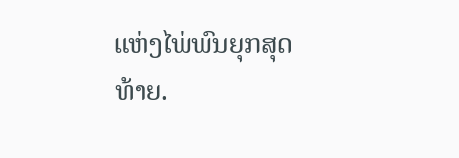ແຫ່ງໄພ່ພົນຍຸກສຸດທ້າຍ.